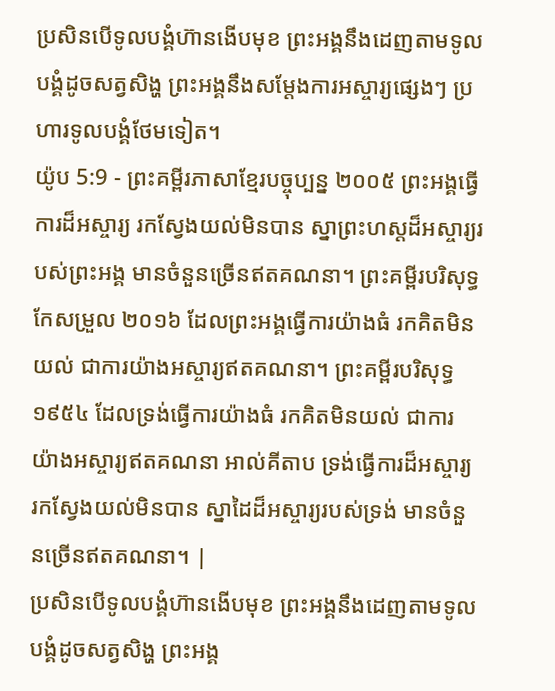ប្រសិនបើទូលបង្គំហ៊ានងើបមុខ ព្រះអង្គនឹងដេញតាមទូលបង្គំដូចសត្វសិង្ហ ព្រះអង្គនឹងសម្តែងការអស្ចារ្យផ្សេងៗ ប្រហារទូលបង្គំថែមទៀត។
យ៉ូប 5:9 - ព្រះគម្ពីរភាសាខ្មែរបច្ចុប្បន្ន ២០០៥ ព្រះអង្គធ្វើការដ៏អស្ចារ្យ រកស្វែងយល់មិនបាន ស្នាព្រះហស្ដដ៏អស្ចារ្យរបស់ព្រះអង្គ មានចំនួនច្រើនឥតគណនា។ ព្រះគម្ពីរបរិសុទ្ធកែសម្រួល ២០១៦ ដែលព្រះអង្គធ្វើការយ៉ាងធំ រកគិតមិនយល់ ជាការយ៉ាងអស្ចារ្យឥតគណនា។ ព្រះគម្ពីរបរិសុទ្ធ ១៩៥៤ ដែលទ្រង់ធ្វើការយ៉ាងធំ រកគិតមិនយល់ ជាការយ៉ាងអស្ចារ្យឥតគណនា អាល់គីតាប ទ្រង់ធ្វើការដ៏អស្ចារ្យ រកស្វែងយល់មិនបាន ស្នាដៃដ៏អស្ចារ្យរបស់ទ្រង់ មានចំនួនច្រើនឥតគណនា។ |
ប្រសិនបើទូលបង្គំហ៊ានងើបមុខ ព្រះអង្គនឹងដេញតាមទូលបង្គំដូចសត្វសិង្ហ ព្រះអង្គ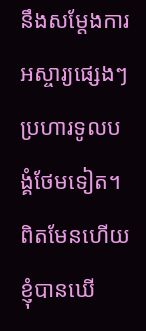នឹងសម្តែងការអស្ចារ្យផ្សេងៗ ប្រហារទូលបង្គំថែមទៀត។
ពិតមែនហើយ ខ្ញុំបានឃើ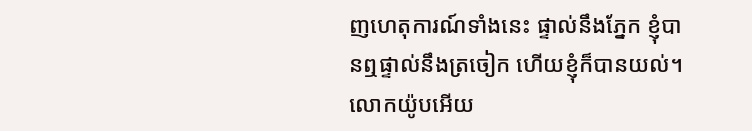ញហេតុការណ៍ទាំងនេះ ផ្ទាល់នឹងភ្នែក ខ្ញុំបានឮផ្ទាល់នឹងត្រចៀក ហើយខ្ញុំក៏បានយល់។
លោកយ៉ូបអើយ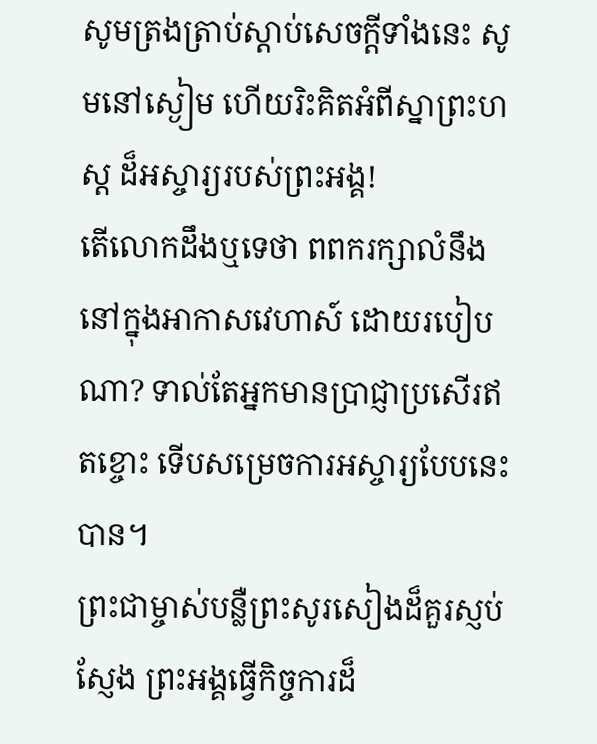សូមត្រងត្រាប់ស្ដាប់សេចក្ដីទាំងនេះ សូមនៅស្ងៀម ហើយរិះគិតអំពីស្នាព្រះហស្ដ ដ៏អស្ចារ្យរបស់ព្រះអង្គ!
តើលោកដឹងឬទេថា ពពករក្សាលំនឹង នៅក្នុងអាកាសវេហាស៍ ដោយរបៀបណា? ទាល់តែអ្នកមានប្រាជ្ញាប្រសើរឥតខ្ចោះ ទើបសម្រេចការអស្ចារ្យបែបនេះបាន។
ព្រះជាម្ចាស់បន្លឺព្រះសូរសៀងដ៏គួរស្ញប់ស្ញែង ព្រះអង្គធ្វើកិច្ចការដ៏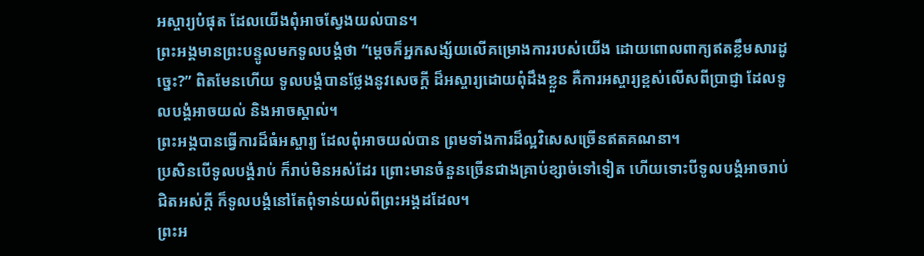អស្ចារ្យបំផុត ដែលយើងពុំអាចស្វែងយល់បាន។
ព្រះអង្គមានព្រះបន្ទូលមកទូលបង្គំថា “ម្ដេចក៏អ្នកសង្ស័យលើគម្រោងការរបស់យើង ដោយពោលពាក្យឥតខ្លឹមសារដូច្នេះ?” ពិតមែនហើយ ទូលបង្គំបានថ្លែងនូវសេចក្ដី ដ៏អស្ចារ្យដោយពុំដឹងខ្លួន គឺការអស្ចារ្យខ្ពស់លើសពីប្រាជ្ញា ដែលទូលបង្គំអាចយល់ និងអាចស្គាល់។
ព្រះអង្គបានធ្វើការដ៏ធំអស្ចារ្យ ដែលពុំអាចយល់បាន ព្រមទាំងការដ៏ល្អវិសេសច្រើនឥតគណនា។
ប្រសិនបើទូលបង្គំរាប់ ក៏រាប់មិនអស់ដែរ ព្រោះមានចំនួនច្រើនជាងគ្រាប់ខ្សាច់ទៅទៀត ហើយទោះបីទូលបង្គំអាចរាប់ជិតអស់ក្ដី ក៏ទូលបង្គំនៅតែពុំទាន់យល់ពីព្រះអង្គដដែល។
ព្រះអ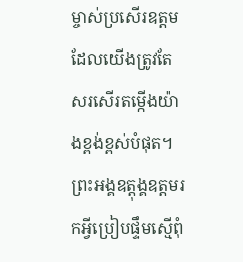ម្ចាស់ប្រសើរឧត្ដម ដែលយើងត្រូវតែ សរសើរតម្កើងយ៉ាងខ្ពង់ខ្ពស់បំផុត។ ព្រះអង្គឧត្ដុង្គឧត្ដមរកអ្វីប្រៀបផ្ទឹមស្មើពុំ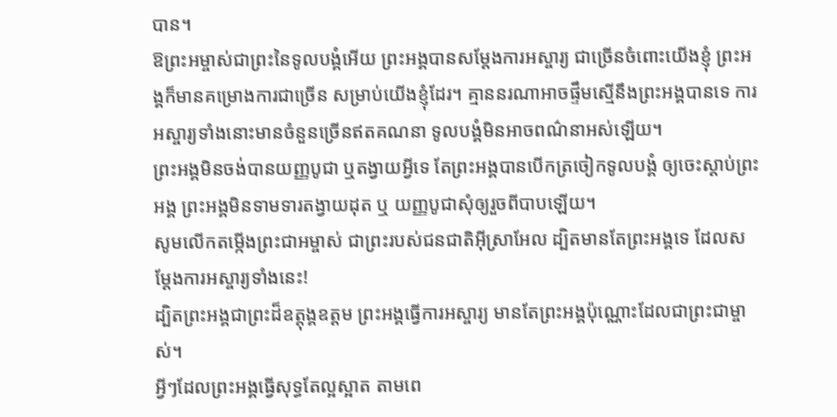បាន។
ឱព្រះអម្ចាស់ជាព្រះនៃទូលបង្គំអើយ ព្រះអង្គបានសម្តែងការអស្ចារ្យ ជាច្រើនចំពោះយើងខ្ញុំ ព្រះអង្គក៏មានគម្រោងការជាច្រើន សម្រាប់យើងខ្ញុំដែរ។ គ្មាននរណាអាចផ្ទឹមស្មើនឹងព្រះអង្គបានទេ ការអស្ចារ្យទាំងនោះមានចំនួនច្រើនឥតគណនា ទូលបង្គំមិនអាចពណ៌នាអស់ឡើយ។
ព្រះអង្គមិនចង់បានយញ្ញបូជា ឬតង្វាយអ្វីទេ តែព្រះអង្គបានបើកត្រចៀកទូលបង្គំ ឲ្យចេះស្ដាប់ព្រះអង្គ ព្រះអង្គមិនទាមទារតង្វាយដុត ឬ យញ្ញបូជាសុំឲ្យរួចពីបាបឡើយ។
សូមលើកតម្កើងព្រះជាអម្ចាស់ ជាព្រះរបស់ជនជាតិអ៊ីស្រាអែល ដ្បិតមានតែព្រះអង្គទេ ដែលសម្តែងការអស្ចារ្យទាំងនេះ!
ដ្បិតព្រះអង្គជាព្រះដ៏ឧត្តុង្គឧត្ដម ព្រះអង្គធ្វើការអស្ចារ្យ មានតែព្រះអង្គប៉ុណ្ណោះដែលជាព្រះជាម្ចាស់។
អ្វីៗដែលព្រះអង្គធ្វើសុទ្ធតែល្អស្អាត តាមពេ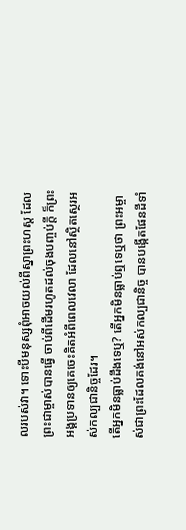លរបស់វា។ ទោះបីមនុស្សពុំអាចយល់ពីស្នាព្រះហស្ដ ដែលព្រះជាម្ចាស់បានធ្វើ ចាប់ពីដើមរហូតដល់ចុងបញ្ចប់ក្ដី ក៏ព្រះអង្គប្រទានឲ្យគេចេះគិតអំពីពេលវេលា ដែលនៅស្ថិតស្ថេរអស់កល្បជានិច្ចដែរ។
តើអ្នកមិនធ្លាប់ដឹងទេឬ? តើអ្នកមិនធ្លាប់ឮទេឬថា ព្រះអម្ចាស់ជាព្រះដែលគង់នៅអស់កល្បជានិច្ច បានបង្កើតផែនដីទាំ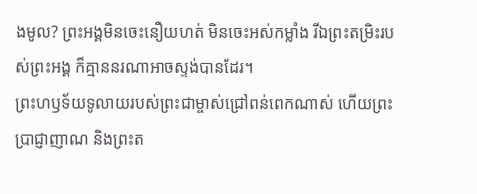ងមូល? ព្រះអង្គមិនចេះនឿយហត់ មិនចេះអស់កម្លាំង រីឯព្រះតម្រិះរបស់ព្រះអង្គ ក៏គ្មាននរណាអាចស្ទង់បានដែរ។
ព្រះហឫទ័យទូលាយរបស់ព្រះជាម្ចាស់ជ្រៅពន់ពេកណាស់ ហើយព្រះប្រាជ្ញាញាណ និងព្រះត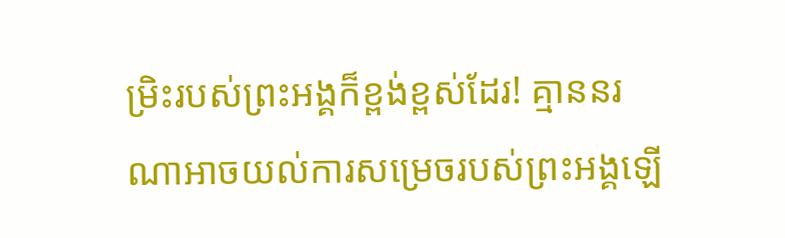ម្រិះរបស់ព្រះអង្គក៏ខ្ពង់ខ្ពស់ដែរ! គ្មាននរណាអាចយល់ការសម្រេចរបស់ព្រះអង្គឡើ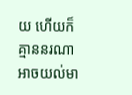យ ហើយក៏គ្មាននរណាអាចយល់មា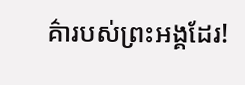គ៌ារបស់ព្រះអង្គដែរ!